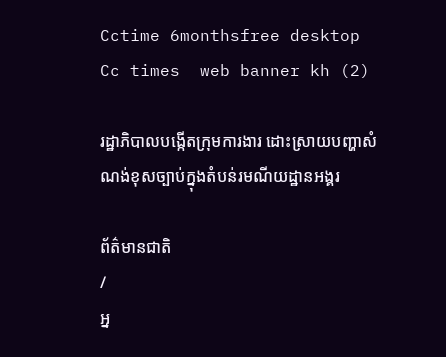Cctime 6monthsfree desktop
Cc times  web banner kh (2)

រដ្ឋាភិបាលបង្កើតក្រុមការងារ ដោះស្រាយបញ្ហាសំណង់ខុសច្បាប់ក្នុងតំបន់រមណីយដ្ឋានអង្គរ

ព័ត៌មានជាតិ
/
អ្ន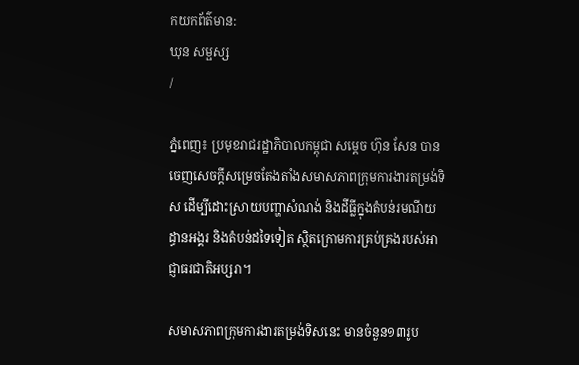កយកព័ត៌មាន:
ឃុន សម្ផស្ស
/

ភ្នំពេញ៖ ប្រមុខរាជរដ្ឋាភិបាលកម្ពុជា សម្តេច ហ៊ុន សែន បានចេញសេចក្តីសម្រេចតែងតាំងសមាសភាពក្រុមការងារតម្រង់ទិស ដើម្បីដោះស្រាយបញ្ហាសំណង់ និងដីធ្លីក្នុងតំបន់រមណីយដ្ធានអង្គរ និងតំបន់ដទៃទៀត ស្ថិតក្រោមការគ្រប់គ្រងរបស់អាជ្ញាធរជាតិអប្សរា។

សមាសភាពក្រុមការងារតម្រង់ទិសនេះ មានចំនួន១៣រូប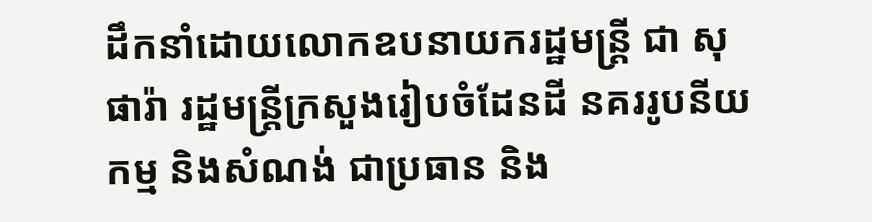ដឹកនាំដោយលោកឧបនាយករដ្ឋមន្រ្តី ជា សុផារ៉ា រដ្ឋមន្រ្តីក្រសួងរៀបចំដែនដី នគររូបនីយកម្ម និងសំណង់ ជាប្រធាន និង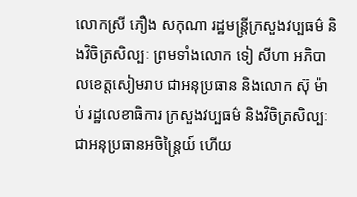លោកស្រី ភឿង សកុណា រដ្ឋមន្រ្តីក្រសួងវប្បធម៌ និងវិចិត្រសិល្បៈ ព្រមទាំងលោក ទៀ សីហា អភិបាលខេត្តសៀមរាប ជាអនុប្រធាន និងលោក ស៊ុ ម៉ាប់ រដ្ឋលេខាធិការ ក្រសួងវប្បធម៌ និងវិចិត្រសិល្បៈ ជាអនុប្រធានអចិន្រ្តៃយ៍ ហើយ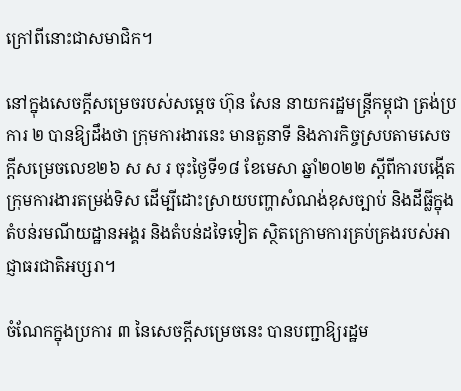ក្រៅពីនោះជាសមាជិក។

នៅក្នុងសេចក្តីសម្រេចរបស់សម្តេច ហ៊ុន សែន នាយករដ្ឋមន្រ្តីកម្ពុជា ត្រង់ប្រការ ២ បានឱ្យដឹងថា ក្រុមការងារនេះ មានតួនាទី និងភារកិច្ចស្របតាមសេចក្តីសម្រេចលេខ២៦ ស ស រ ចុះថ្ងៃទី១៨ ខែមេសា ឆ្នាំ២០២២ ស្តីពីការបង្កើតក្រុមការងារតម្រង់ទិស ដើម្បីដោះស្រាយបញ្ហាសំណង់ខុសច្បាប់ និងដីធ្លីក្នុង តំបន់រមណីយដ្ឋានអង្គរ និងតំបន់ដទៃទៀត ស្ថិតក្រោមការគ្រប់គ្រងរបស់អាជ្ញាធរជាតិអប្សរា។

ចំណែកក្នុងប្រការ ៣ នៃសេចក្តីសម្រេចនេះ បានបញ្ជាឱ្យរដ្ឋម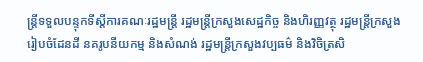ន្ត្រីទទួលបន្ទុកទីស្តីការគណៈរដ្ឋមន្ត្រី រដ្ឋមន្ត្រីក្រសួងសេដ្ឋកិច្ច និងហិរញ្ញវត្ថុ រដ្ឋមន្ត្រីក្រសួង រៀបចំដែនដី នគរូបនីយកម្ម និងសំណង់ រដ្ឋមន្ត្រីក្រសួងវប្បធម៌ និងវិចិត្រសិ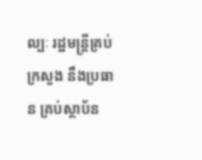ល្បៈ រដ្ឋមន្ត្រីគ្រប់ក្រសួង នឹងប្រធាន គ្រប់ស្ថាប័ន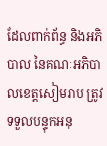ដែលពាក់ព័ន្ធ និងអភិបាល នៃគណៈអភិបាលខេត្តសៀមរាប ត្រូវទទួលបន្ទុកអនុ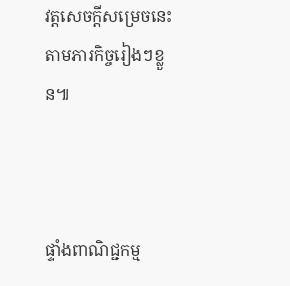វត្តសេចក្តីសម្រេចនេះ តាមភារកិច្ចរៀងៗខ្លួន៕



ផ្ទាំងពាណិជ្ជកម្ម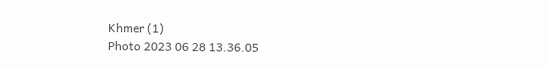Khmer (1)
Photo 2023 06 28 13.36.05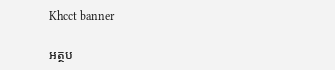Khcct banner

អត្ថប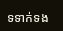ទទាក់ទង